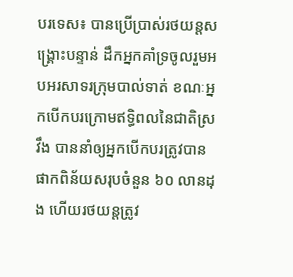បរទេស៖ បានប្រើប្រាស់រថយន្តសង្គ្រោះបន្ទាន់ ដឹកអ្នកគាំទ្រចូលរួមអបអរសាទរក្រុមបាល់ទាត់ ខណៈអ្នកបើកបរក្រោមឥទ្ធិពលនៃជាតិស្រវឹង បាននាំឲ្យអ្នកបើកបរត្រូវបាន ផាកពិន័យសរុបចំនួន ៦០ លានដុង ហើយរថយន្តត្រូវ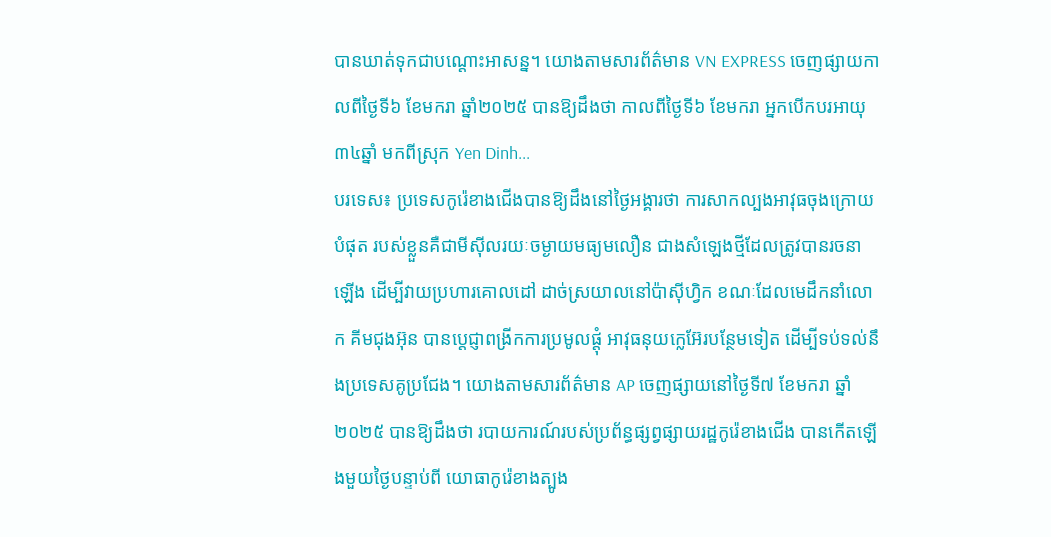បានឃាត់ទុកជាបណ្តោះអាសន្ន។ យោងតាមសារព័ត៌មាន VN EXPRESS ចេញផ្សាយកាលពីថ្ងៃទី៦ ខែមករា ឆ្នាំ២០២៥ បានឱ្យដឹងថា កាលពីថ្ងៃទី៦ ខែមករា អ្នកបើកបរអាយុ៣៤ឆ្នាំ មកពីស្រុក Yen Dinh...
បរទេស៖ ប្រទេសកូរ៉េខាងជើងបានឱ្យដឹងនៅថ្ងៃអង្គារថា ការសាកល្បងអាវុធចុងក្រោយបំផុត របស់ខ្លួនគឺជាមីស៊ីលរយៈចម្ងាយមធ្យមលឿន ជាងសំឡេងថ្មីដែលត្រូវបានរចនាឡើង ដើម្បីវាយប្រហារគោលដៅ ដាច់ស្រយាលនៅប៉ាស៊ីហ្វិក ខណៈដែលមេដឹកនាំលោក គីមជុងអ៊ុន បានប្តេជ្ញាពង្រីកការប្រមូលផ្តុំ អាវុធនុយក្លេអ៊ែរបន្ថែមទៀត ដើម្បីទប់ទល់នឹងប្រទេសគូប្រជែង។ យោងតាមសារព័ត៌មាន AP ចេញផ្សាយនៅថ្ងៃទី៧ ខែមករា ឆ្នាំ២០២៥ បានឱ្យដឹងថា របាយការណ៍របស់ប្រព័ន្ធផ្សព្វផ្សាយរដ្ឋកូរ៉េខាងជើង បានកើតឡើងមួយថ្ងៃបន្ទាប់ពី យោធាកូរ៉េខាងត្បូង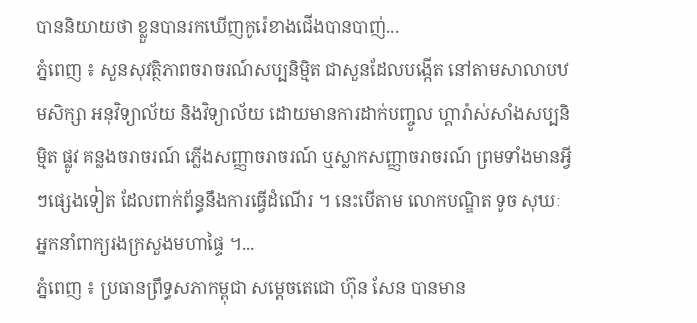បាននិយាយថា ខ្លួនបានរកឃើញកូរ៉េខាងជើងបានបាញ់...
ភ្នំពេញ ៖ សួនសុវត្ថិភាពចរាចរណ៍សប្បនិម្មិត ជាសួនដែលបង្កើត នៅតាមសាលាបឋមសិក្សា អនុវិទ្យាល័យ និងវិទ្យាល័យ ដោយមានការដាក់បញ្ចូល ហ្គារ៉ាស់សាំងសប្បនិម្មិត ផ្លូវ គន្លងចរាចរណ៍ ភ្លើងសញ្ញាចរាចរណ៍ ឬស្លាកសញ្ញាចរាចរណ៍ ព្រមទាំងមានអ្វីៗផ្សេងទៀត ដែលពាក់ព័ន្ធនឹងការធ្វើដំណើរ ។ នេះបើតាម លោកបណ្ឌិត ទូច សុឃៈ អ្នកនាំពាក្យរងក្រសួងមហាផ្ទៃ ។...
ភ្នំពេញ ៖ ប្រធានព្រឹទ្ធសភាកម្ពុជា សម្តេចតេជោ ហ៊ុន សែន បានមាន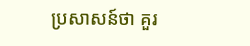ប្រសាសន៍ថា គួរ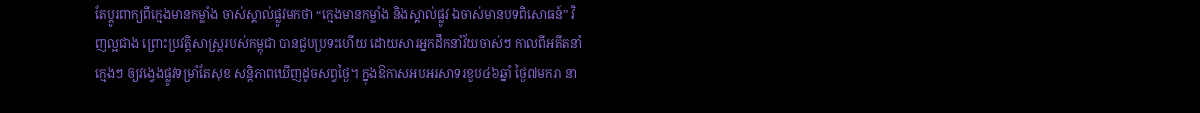តែប្តូរពាក្យពីក្មេងមានកម្លាំង ចាស់ស្គាល់ផ្លូវមកថា “ក្មេងមានកម្លាំង និងស្គាល់ផ្លូវ ឯចាស់មានបទពិសោធន៍” វិញល្អជាង ព្រោះប្រវត្តិសាស្រ្តរបស់កម្ពុជា បានជួបប្រទះហើយ ដោយសារអ្នកដឹកនាំវ័យចាស់ៗ កាលពីអតីតនាំក្មេងៗ ឲ្យវង្វេងផ្លូវទម្រាំតែសុខ សន្តិភាពឃើញដូចសព្វថ្ងៃ។ ក្នុងឱកាសអបអរសាទរខួប៤៦ឆ្នាំ ថ្ងៃ៧មករា នា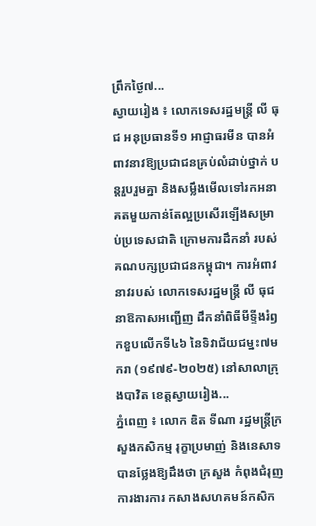ព្រឹកថ្ងៃ៧...
ស្វាយរៀង ៖ លោកទេសរដ្ឋមន្រ្តី លី ធុជ អនុប្រធានទី១ អាជ្ញាធរមីន បានអំពាវនាវឱ្យប្រជាជនគ្រប់លំដាប់ថ្នាក់ បន្តរួបរួមគ្នា និងសម្លឹងមើលទៅរកអនាគតមួយកាន់តែល្អប្រសើរឡើងសម្រាប់ប្រទេសជាតិ ក្រោមការដឹកនាំ របស់គណបក្សប្រជាជនកម្ពុជា។ ការអំពាវនាវរបស់ លោកទេសរដ្ឋមន្រ្តី លី ធុជ នាឱកាសអញ្ជើញ ដឹកនាំពិធីមីទ្ទីងរំឭកខួបលើកទី៤៦ នៃទិវាជ័យជម្នះ៧មករា (១៩៧៩-២០២៥) នៅសាលាក្រុងបាវិត ខេត្តស្វាយរៀង...
ភ្នំពេញ ៖ លោក ឌិត ទីណា រដ្ឋមន្ត្រីក្រសួងកសិកម្ម រុក្ខាប្រមាញ់ និងនេសាទ បានថ្លែងឱ្យដឹងថា ក្រសួង កំពុងជំរុញការងារការ កសាងសហគមន៍កសិក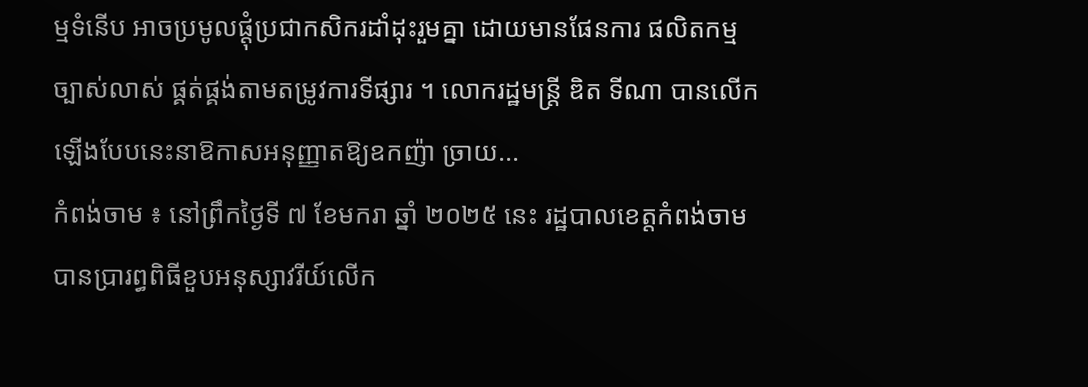ម្មទំនើប អាចប្រមូលផ្តុំប្រជាកសិករដាំដុះរួមគ្នា ដោយមានផែនការ ផលិតកម្មច្បាស់លាស់ ផ្គត់ផ្គង់តាមតម្រូវការទីផ្សារ ។ លោករដ្ឋមន្ត្រី ឌិត ទីណា បានលើកឡើងបែបនេះនាឱកាសអនុញ្ញាតឱ្យឧកញ៉ា ច្រាយ...
កំពង់ចាម ៖ នៅព្រឹកថ្ងៃទី ៧ ខែមករា ឆ្នាំ ២០២៥ នេះ រដ្ឋបាលខេត្តកំពង់ចាមបានប្រារព្ធពិធីខួបអនុស្សាវរីយ៍លើក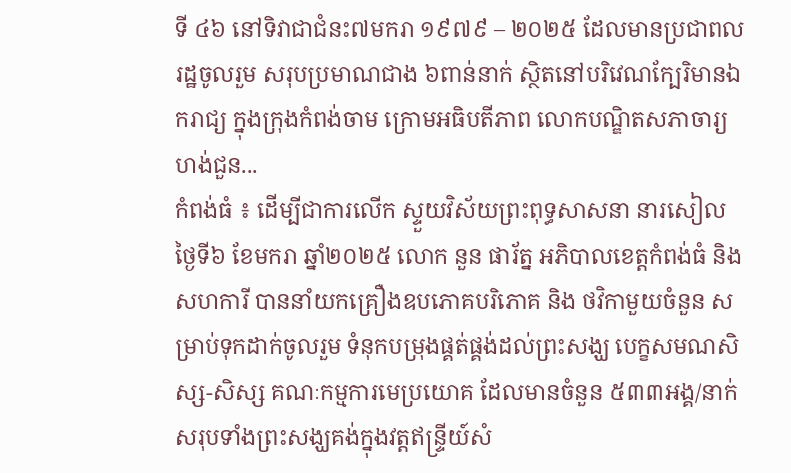ទី ៤៦ នៅទិវាជាជំនះ៧មករា ១៩៧៩ – ២០២៥ ដែលមានប្រជាពលរដ្ឋចូលរួម សរុបប្រមាណជាង ៦ពាន់នាក់ ស្ថិតនៅបរិវេណក្បែរិមានឯករាជ្យ ក្នុងក្រុងកំពង់ចាម ក្រោមអធិបតីភាព លោកបណ្ឌិតសភាចារ្យ ហង់ជួន...
កំពង់ធំ ៖ ដើម្បីជាការលើក ស្ទួយវិស័យព្រះពុទ្ធសាសនា នារសៀលថ្ងៃទី៦ ខែមករា ឆ្នាំ២០២៥ លោក នួន ផារ័ត្ន អភិបាលខេត្តកំពង់ធំ និងសហការី បាននាំយកគ្រឿងឧបភោគបរិភោគ និង ថវិកាមួយចំនួន សម្រាប់ទុកដាក់ចូលរួម ទំនុកបម្រុងផ្គត់ផ្គង់ដល់ព្រះសង្ឃ បេក្ខសមណសិស្ស-សិស្ស គណៈកម្មការមេប្រយោគ ដែលមានចំនួន ៥៣៣អង្គ/នាក់ សរុបទាំងព្រះសង្ឃគង់ក្នុងវត្តឥន្រ្ទីយ៍សំ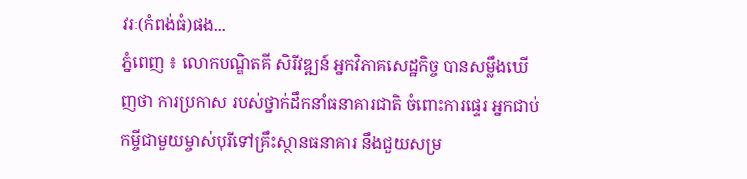វរៈ(កំពង់ធំ)ផង...
ភ្នំពេញ ៖ លោកបណ្ឌិតគី សិរីវឌ្ឍន៍ អ្នកវិភាគសេដ្ឋកិច្ច បានសម្លឹងឃើញថា ការប្រកាស របស់ថ្នាក់ដឹកនាំធនាគារជាតិ ចំពោះការផ្ទេរ អ្នកជាប់កម្ចីជាមួយម្ចាស់បុរីទៅគ្រឹះស្ថានធនាគារ នឹងជួយសម្រ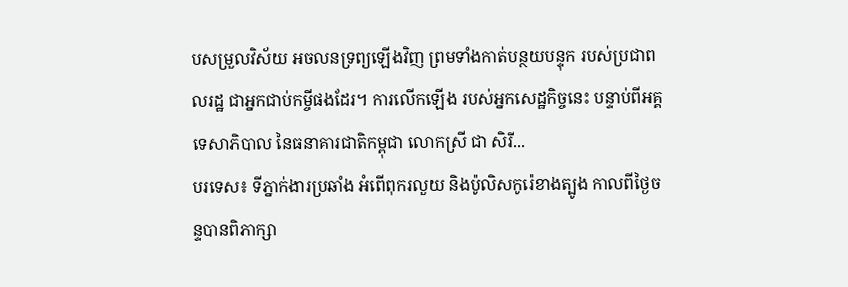បសម្រួលវិស័យ អចលនទ្រព្យឡើងវិញ ព្រមទាំងកាត់បន្ថយបន្ទុក របស់ប្រជាពលរដ្ឋ ជាអ្នកជាប់កម្ចីផងដែរ។ ការលើកឡើង របស់អ្នកសេដ្ឋកិច្ចនេះ បន្ទាប់ពីអគ្គទេសាភិបាល នៃធនាគារជាតិកម្ពុជា លោកស្រី ជា សិរី...
បរទេស៖ ទីភ្នាក់ងារប្រឆាំង អំពើពុករលួយ និងប៉ូលិសកូរ៉េខាងត្បូង កាលពីថ្ងៃចន្ទបានពិភាក្សា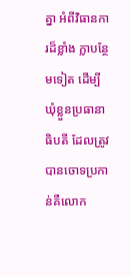គ្នា អំពីវិធានការដ៏ខ្លាំង ក្លាបន្ថែមទៀត ដើម្បីឃុំខ្លួនប្រធានាធិបតី ដែលត្រូវបានចោទប្រកាន់គឺលោក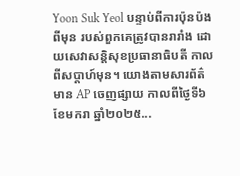Yoon Suk Yeol បន្ទាប់ពីការប៉ុនប៉ងពីមុន របស់ពួកគេត្រូវបានរារាំង ដោយសេវាសន្តិសុខប្រធានាធិបតី កាលពីសប្តាហ៍មុន។ យោងតាមសារព័ត៌មាន AP ចេញផ្សាយ កាលពីថ្ងៃទី៦ ខែមករា ឆ្នាំ២០២៥...